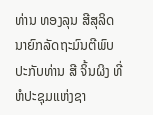ທ່ານ ທອງລຸນ ສີສຸລິດ ນາຍົກລັດຖະມົນຕີພົບປະກັບທ່ານ ສີ ຈິ້ນຜິງ ທີ່ຫໍປະຊຸມແຫ່ງຊາ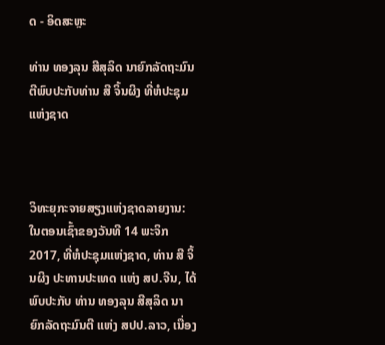ດ - ອິດສະຫຼະ

ທ່ານ ທອງລຸນ ສີສຸລິດ ນາຍົກລັດຖະມົນຕີພົບປະກັບທ່ານ ສີ ຈິ້ນຜິງ ທີ່ຫໍປະຊຸມແຫ່ງຊາດ



ວິທະຍຸກະຈາຍສຽງແຫ່ງຊາດລາຍງານ: ໃນຕອນເຊົ້າຂອງວັນທີ 14 ພະຈິກ 2017, ທີ່ຫໍປະຊຸມແຫ່ງຊາດ, ທ່ານ ສີ ຈິ້ນຜິງ ປະທານປະເທດ ແຫ່ງ ສປ.ຈີນ, ໄດ້ພົບປະກັບ ທ່ານ ທອງລຸນ ສີສຸລິດ ນາຍົກລັດຖະມົນຕີ ແຫ່ງ ສປປ.ລາວ, ເນື່ອງ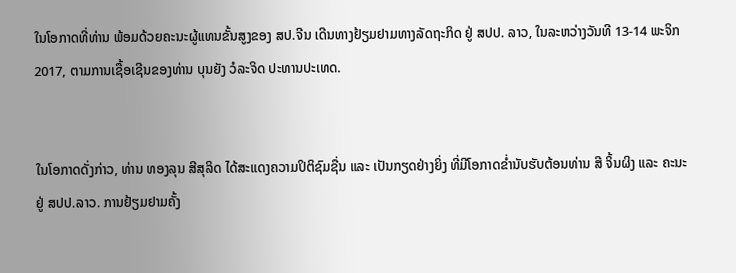ໃນໂອກາດທີ່ທ່ານ ພ້ອມດ້ວຍຄະນະຜູ້ແທນຂັ້ນສູງຂອງ ສປ.ຈີນ ເດີນທາງຢ້ຽມຢາມທາງລັດຖະກິດ ຢູ່ ສປປ. ລາວ, ໃນລະຫວ່າງວັນທີ 13-14 ພະຈິກ 2017, ຕາມການເຊື້ອເຊີນຂອງທ່ານ ບຸນຍັງ ວໍລະຈິດ ປະທານປະເທດ.


ໃນໂອກາດດັ່ງກ່າວ, ທ່ານ ທອງລຸນ ສີສຸລິດ ໄດ້ສະແດງຄວາມປິຕິຊົມຊື່ນ ແລະ ເປັນກຽດຢ່າງຍິ່ງ ທີ່ມີໂອກາດຂໍ່ານັບຮັບຕ້ອນທ່ານ ສີ ຈິ້ນຜິງ ແລະ ຄະນະ ຢູ່ ສປປ.ລາວ. ການຢ້ຽມຢາມຄັ້ງ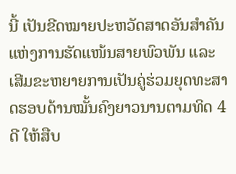ນີ້ ເປັນຂີດໝາຍປະຫວັດສາດອັນສໍາຄັນ ແຫ່ງການຮັດແໜ້ນສາຍພົວພັນ ແລະ ເສີມຂະຫຍາຍການເປັນຄູ່ຮ່ວມຍຸດທະສາດຮອບດ້ານໝັ້ນຄົງຍາວນານຕາມທິດ 4 ດີ ໃຫ້ສືບ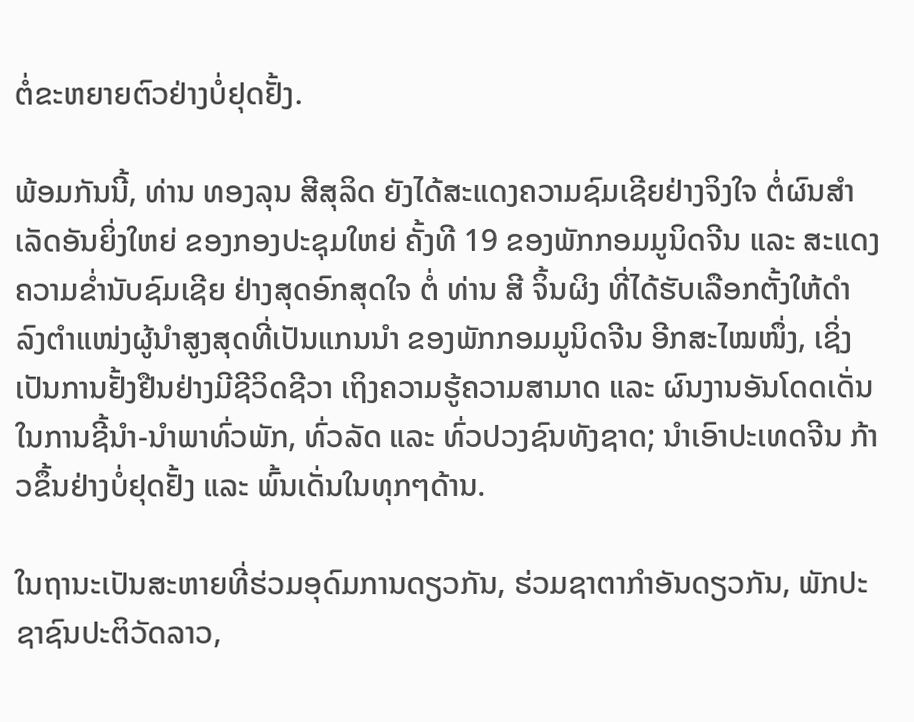ຕໍ່ຂະຫຍາຍຕົວຢ່າງບໍ່ຢຸດຢັ້ງ.

ພ້ອມກັນນີ້, ທ່ານ ທອງລຸນ ສີສຸລິດ ຍັງໄດ້ສະແດງຄວາມຊົມເຊີຍຢ່າງຈິງໃຈ ຕໍ່ຜົນສໍາເລັດອັນຍິ່ງໃຫຍ່ ຂອງກອງປະຊຸມໃຫຍ່ ຄັ້ງທີ 19 ຂອງພັກກອມມູນິດຈີນ ແລະ ສະແດງຄວາມຂໍ່ານັບຊົມເຊີຍ ຢ່າງສຸດອົກສຸດໃຈ ຕໍ່ ທ່ານ ສີ ຈິ້ນຜິງ ທີ່ໄດ້ຮັບເລືອກຕັ້ງໃຫ້ດໍາລົງຕໍາແໜ່ງຜູ້ນໍາສູງສຸດທີ່ເປັນແກນນໍາ ຂອງພັກກອມມູນິດຈີນ ອີກສະໄໝໜຶ່ງ, ເຊິ່ງເປັນການຢັ້ງຢືນຢ່າງມີຊີວິດຊີວາ ເຖິງຄວາມຮູ້ຄວາມສາມາດ ແລະ ຜົນງານອັນໂດດເດັ່ນ ໃນການຊີ້ນໍາ-ນໍາພາທົ່ວພັກ, ທົ່ວລັດ ແລະ ທົ່ວປວງຊົນທັງຊາດ; ນໍາເອົາປະເທດຈີນ ກ້າວຂຶ້ນຢ່າງບໍ່ຢຸດຢັ້ງ ແລະ ພົ້ນເດັ່ນໃນທຸກໆດ້ານ.

ໃນຖານະເປັນສະຫາຍທີ່ຮ່ວມອຸດົມການດຽວກັນ, ຮ່ວມຊາຕາກຳອັນດຽວກັນ, ພັກປະຊາຊົນປະຕິວັດລາວ,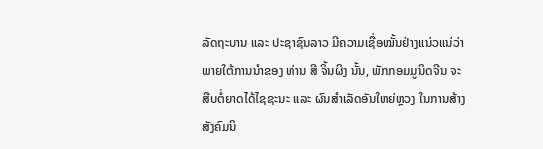ລັດຖະບານ ແລະ ປະຊາຊົນລາວ ມີຄວາມເຊື່ອໝັ້ນຢ່າງແນ່ວແນ່ວ່າ ພາຍໃຕ້ການນໍາຂອງ ທ່ານ ສີ ຈິ້ນຜິງ ນັ້ນ, ພັກກອມມູນິດຈີນ ຈະສືບຕໍ່ຍາດໄດ້ໄຊຊະນະ ແລະ ຜົນສໍາເລັດອັນໃຫຍ່ຫຼວງ ໃນການສ້າງສັງຄົມນິ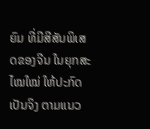ຍົມ ທີ່ມີສີສັນພິເສດຂອງຈີນ ໃນຍຸກສະໄໝໃໝ່ ໃຫ້ປະກົດເປັນຈິງ ຕາມແນວ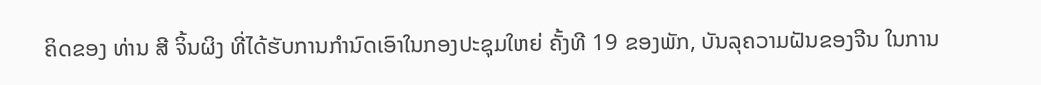ຄິດຂອງ ທ່ານ ສີ ຈິ້ນຜິງ ທີ່ໄດ້ຮັບການກໍານົດເອົາໃນກອງປະຊຸມໃຫຍ່ ຄັ້ງທີ 19 ຂອງພັກ, ບັນລຸຄວາມຝັນຂອງຈີນ ໃນການ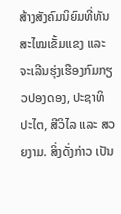ສ້າງສັງຄົມນິຍົມທີ່ທັນສະໄໝເຂັ້ມແຂງ ແລະ ຈະເລີນຮຸ່ງເຮືອງກົມກຽວປອງດອງ, ປະຊາທິປະໄຕ, ສີວິໄລ ແລະ ສວຍງາມ. ສິ່ງດັ່ງກ່າວ ເປັນ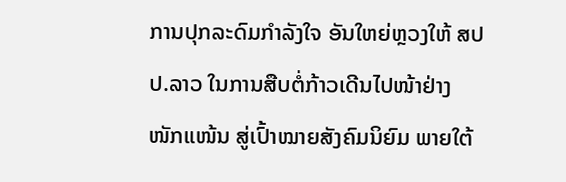ການປຸກລະດົມກຳລັງໃຈ ອັນໃຫຍ່ຫຼວງໃຫ້ ສປປ.ລາວ ໃນການສືບຕໍ່ກ້າວເດີນໄປໜ້າຢ່າງໜັກແໜ້ນ ສູ່ເປົ້າໝາຍສັງຄົມນິຍົມ ພາຍໃຕ້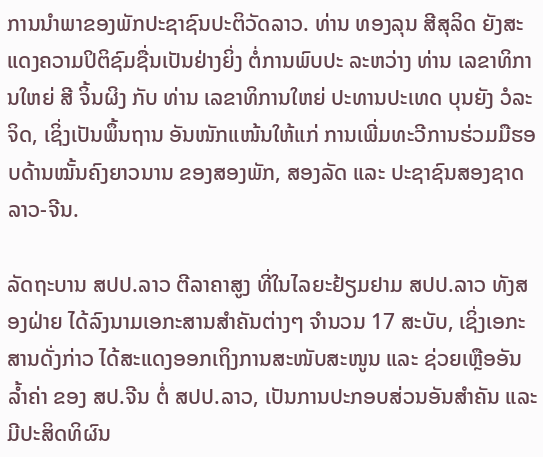ການນຳພາຂອງພັກປະຊາຊົນປະຕິວັດລາວ. ທ່ານ ທອງລຸນ ສີສຸລິດ ຍັງສະແດງຄວາມປິຕິຊົມຊື່ນເປັນຢ່າງຍິ່ງ ຕໍ່ການພົບປະ ລະຫວ່າງ ທ່ານ ເລຂາທິການໃຫຍ່ ສີ ຈິ້ນຜິງ ກັບ ທ່ານ ເລຂາທິການໃຫຍ່ ປະທານປະເທດ ບຸນຍັງ ວໍລະຈິດ, ເຊິ່ງເປັນພຶ້ນຖານ ອັນໜັກແໜ້ນໃຫ້ແກ່ ການເພີ່ມທະວີການຮ່ວມມືຮອບດ້ານໝັ້ນຄົງຍາວນານ ຂອງສອງພັກ, ສອງລັດ ແລະ ປະຊາຊົນສອງຊາດ ລາວ-ຈີນ.

ລັດຖະບານ ສປປ.ລາວ ຕີລາຄາສູງ ທີ່ໃນໄລຍະຢ້ຽມຢາມ ສປປ.ລາວ ທັງສອງຝ່າຍ ໄດ້ລົງນາມເອກະສານສໍາຄັນຕ່າງໆ ຈໍານວນ 17 ສະບັບ, ເຊິ່ງເອກະສານດັ່ງກ່າວ ໄດ້ສະແດງອອກເຖິງການສະໜັບສະໜູນ ແລະ ຊ່ວຍເຫຼືອອັນລໍ້າຄ່າ ຂອງ ສປ.ຈີນ ຕໍ່ ສປປ.ລາວ, ເປັນການປະກອບສ່ວນອັນສໍາຄັນ ແລະ ມີປະສິດທິຜົນ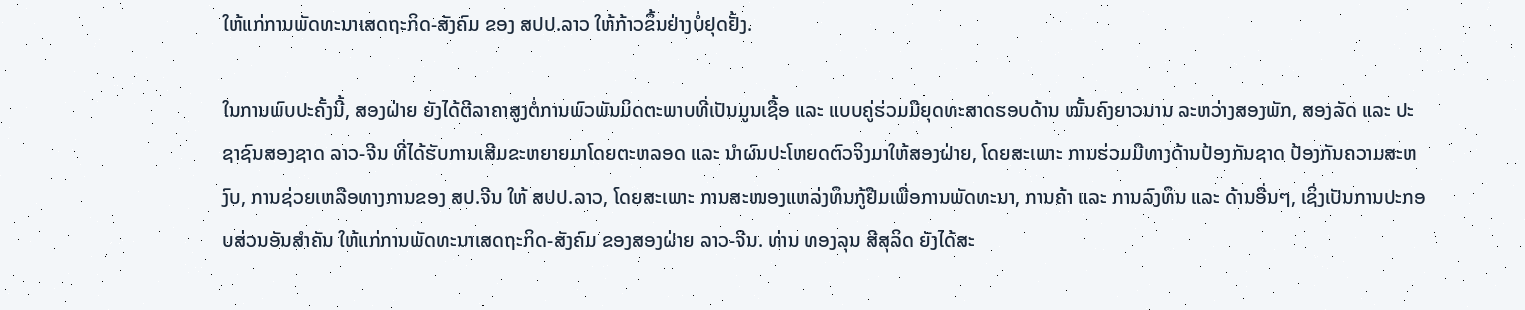ໃຫ້ແກ່ການພັດທະນາເສດຖະກິດ-ສັງຄົມ ຂອງ ສປປ.ລາວ ໃຫ້ກ້າວຂຶ້ນຢ່າງບໍ່ຢຸດຢັ້ງ.

ໃນການພົບປະຄັ້ງນີ້, ສອງຝ່າຍ ຍັງໄດ້ຕີລາຄາສູງຕໍ່ການພົວພັນມິດຕະພາບທີ່ເປັນມູນເຊື້ອ ແລະ ແບບຄູ່ຮ່ວມມືຍຸດທະສາດຮອບດ້ານ ໝັ້ນຄົງຍາວນານ ລະຫວ່າງສອງພັກ, ສອງລັດ ແລະ ປະຊາຊົນສອງຊາດ ລາວ-ຈີນ ທີ່ໄດ້ຮັບການເສີມຂະຫຍາຍມາໂດຍຕະຫລອດ ແລະ ນຳຜົນປະໂຫຍດຕົວຈິງມາໃຫ້ສອງຝ່າຍ, ໂດຍສະເພາະ ການຮ່ວມມືທາງດ້ານປ້ອງກັນຊາດ ປ້ອງກັນຄວາມສະຫງົບ, ການຊ່ວຍເຫລືອທາງການຂອງ ສປ.ຈີນ ໃຫ້ ສປປ.ລາວ, ໂດຍສະເພາະ ການສະໜອງແຫລ່ງທຶນກູ້ຢືມເພື່ອການພັດທະນາ, ການຄ້າ ແລະ ການລົງທຶນ ແລະ ດ້ານອື່ນໆ, ເຊິ່ງເປັນການປະກອບສ່ວນອັນສຳຄັນ ໃຫ້ແກ່ການພັດທະນາເສດຖະກິດ-ສັງຄົມ ຂອງສອງຝ່າຍ ລາວ-ຈີນ. ທ່ານ ທອງລຸນ ສີສຸລິດ ຍັງໄດ້ສະ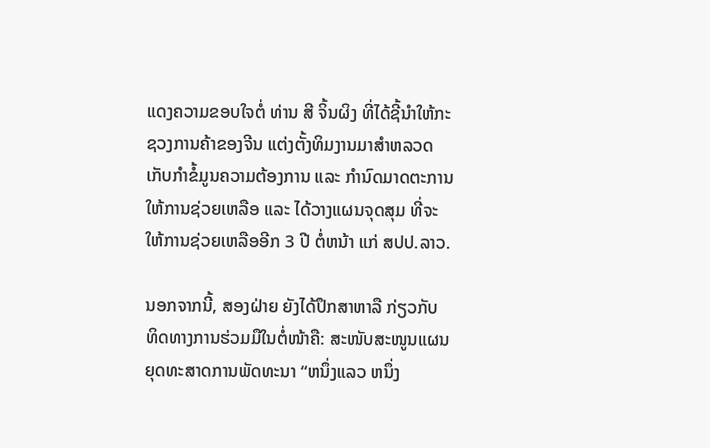ແດງຄວາມຂອບໃຈຕໍ່ ທ່ານ ສີ ຈິ້ນຜິງ ທີ່ໄດ້ຊີ້ນໍາໃຫ້ກະຊວງການຄ້າຂອງຈີນ ແຕ່ງຕັ້ງທິມງານມາສໍາຫລວດເກັບກຳຂໍ້ມູນຄວາມຕ້ອງການ ແລະ ກຳນົດມາດຕະການໃຫ້ການຊ່ວຍເຫລືອ ແລະ ໄດ້ວາງແຜນຈຸດສຸມ ທີ່ຈະໃຫ້ການຊ່ວຍເຫລືອອີກ 3 ປີ ຕໍ່ຫນ້າ ແກ່ ສປປ.ລາວ.

ນອກຈາກນີ້, ສອງຝ່າຍ ຍັງໄດ້ປຶກສາຫາລື ກ່ຽວກັບ ທິດທາງການຮ່ວມມືໃນຕໍ່ໜ້າຄື: ສະໜັບສະໜູນແຜນຍຸດທະສາດການພັດທະນາ “ຫນຶ່ງແລວ ຫນຶ່ງ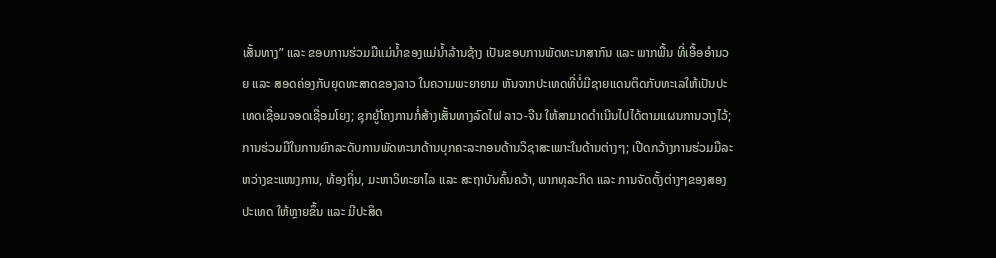ເສັ້ນທາງ” ແລະ ຂອບການຮ່ວມມືແມ່ນ້ຳຂອງແມ່ນ້ຳລ້ານຊ້າງ ເປັນຂອບການພັດທະນາສາກົນ ແລະ ພາກພື້ນ ທີ່ເອື້ອອຳນວຍ ແລະ ສອດຄ່ອງກັບຍຸດທະສາດຂອງລາວ ໃນຄວາມພະຍາຍາມ ຫັນຈາກປະເທດທີ່ບໍ່ມີຊາຍແດນຕິດກັບທະເລໃຫ້ເປັນປະເທດເຊື່ອມຈອດເຊື່ອມໂຍງ; ຊຸກຍູ້ໂຄງການກໍ່ສ້າງເສັ້ນທາງລົດໄຟ ລາວ-ຈີນ ໃຫ້ສາມາດດຳເນີນໄປໄດ້ຕາມແຜນການວາງໄວ້; ການຮ່ວມມືໃນການຍົກລະດັບການພັດທະນາດ້ານບຸກຄະລະກອນດ້ານວິຊາສະເພາະໃນດ້ານຕ່າງໆ; ເປີດກວ້າງການຮ່ວມມືລະຫວ່າງຂະແໜງການ, ທ້ອງຖິ່ນ, ມະຫາວິທະຍາໄລ ແລະ ສະຖາບັນຄົ້ນຄວ້າ, ພາກທຸລະກິດ ແລະ ການຈັດຕັ້ງຕ່າງໆຂອງສອງປະເທດ ໃຫ້ຫຼາຍຂຶ້ນ ແລະ ມີປະສິດ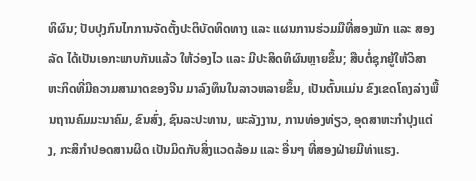ທິຜົນ; ປັບປຸງກົນໄກການຈັດຕັ້ງປະຕິບັດທິດທາງ ແລະ ແຜນການຮ່ວມມືທີ່ສອງພັກ ແລະ ສອງລັດ ໄດ້ເປັນເອກະພາບກັນແລ້ວ ໃຫ້ວ່ອງໄວ ແລະ ມີປະສິດທິຜົນຫຼາຍຂຶ້ນ; ສືບຕໍ່ຊຸກຍູ້ໃຫ້ວິສາຫະກິດທີ່ມີຄວາມສາມາດຂອງຈີນ ມາລົງທຶນໃນລາວຫລາຍຂຶ້ນ, ເປັນຕົ້ນແມ່ນ ຂົງເຂດໂຄງລ່າງພື້ນຖານຄົມມະນາຄົມ, ຂົນສົ່ງ, ຊົນລະປະທານ, ພະລັງງານ, ການທ່ອງທ່ຽວ, ອຸດສາຫະກຳປຸງແຕ່ງ, ກະສິກຳປອດສານຜິດ ເປັນມິດກັບສິ່ງແວດລ້ອມ ແລະ ອື່ນໆ ທີ່ສອງຝ່າຍມີທ່າແຮງ.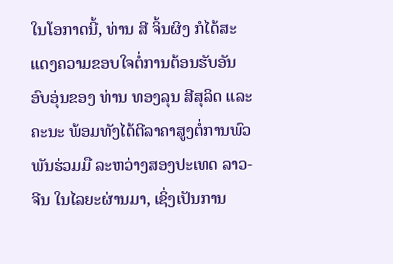ໃນໂອກາດນີ້, ທ່ານ ສີ ຈິ້ນຜິງ ກໍໄດ້ສະແດງຄວາມຂອບໃຈຕໍ່ການຕ້ອນຮັບອັນອົບອຸ່ນຂອງ ທ່ານ ທອງລຸນ ສີສຸລິດ ແລະ ຄະນະ ພ້ອມທັງໄດ້ຕີລາຄາສູງຕໍ່ການພົວພັນຮ່ວມມື ລະຫວ່າງສອງປະເທດ ລາວ-ຈີນ ໃນໄລຍະຜ່ານມາ, ເຊິ່ງເປັນການ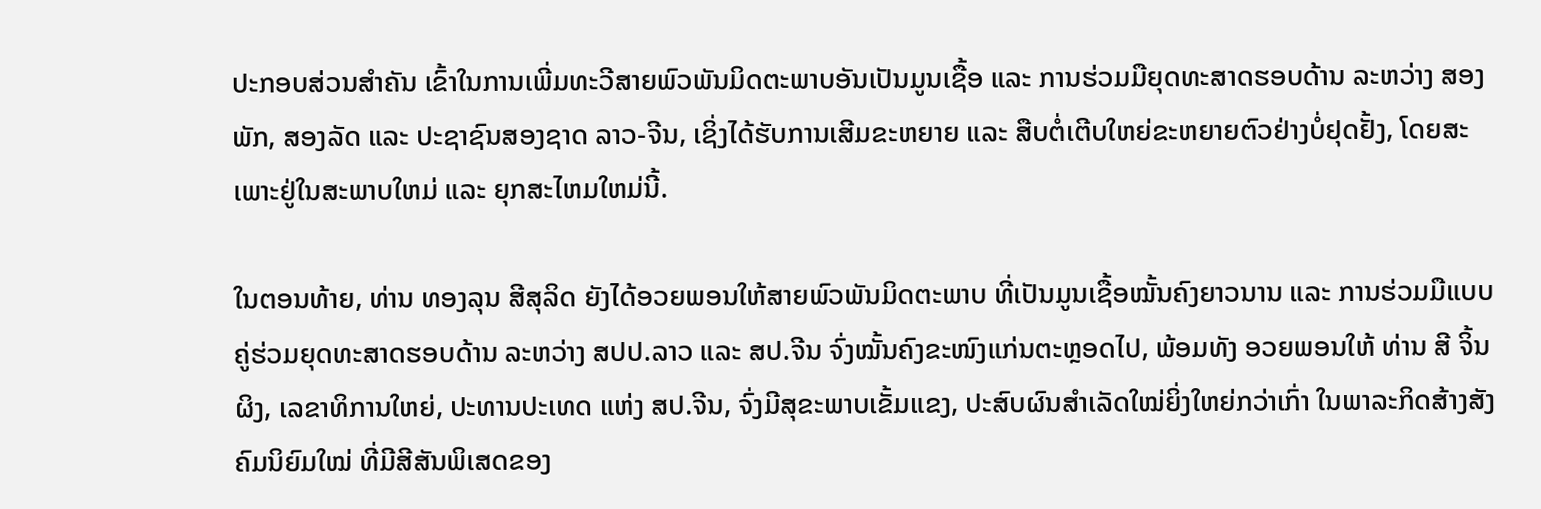ປະກອບສ່ວນສຳຄັນ ເຂົ້າໃນການເພີ່ມທະວີສາຍພົວພັນມິດຕະພາບອັນເປັນມູນເຊື້ອ ແລະ ການຮ່ວມມືຍຸດທະສາດຮອບດ້ານ ລະຫວ່າງ ສອງພັກ, ສອງລັດ ແລະ ປະຊາຊົນສອງຊາດ ລາວ-ຈີນ, ເຊິ່ງໄດ້ຮັບການເສີມຂະຫຍາຍ ແລະ ສືບຕໍ່ເຕີບໃຫຍ່ຂະຫຍາຍຕົວຢ່າງບໍ່ຢຸດຢັ້ງ, ໂດຍສະເພາະຢູ່ໃນສະພາບໃຫມ່ ແລະ ຍຸກສະໄຫມໃຫມ່ນີ້.

ໃນຕອນທ້າຍ, ທ່ານ ທອງລຸນ ສີສຸລິດ ຍັງໄດ້ອວຍພອນໃຫ້ສາຍພົວພັນມິດຕະພາບ ທີ່ເປັນມູນເຊື້ອໝັ້ນຄົງຍາວນານ ແລະ ການຮ່ວມມືແບບຄູ່ຮ່ວມຍຸດທະສາດຮອບດ້ານ ລະຫວ່າງ ສປປ.ລາວ ແລະ ສປ.ຈີນ ຈົ່ງໝັ້ນຄົງຂະໜົງແກ່ນຕະຫຼອດໄປ, ພ້ອມທັງ ອວຍພອນໃຫ້ ທ່ານ ສີ ຈິ້ນຜິງ, ເລຂາທິການໃຫຍ່, ປະທານປະເທດ ແຫ່ງ ສປ.ຈີນ, ຈົ່ງມີສຸຂະພາບເຂັ້ມແຂງ, ປະສົບຜົນສໍາເລັດໃໝ່ຍິ່ງໃຫຍ່ກວ່າເກົ່າ ໃນພາລະກິດສ້າງສັງຄົມນິຍົມໃໝ່ ທີ່ມີສີສັນພິເສດຂອງ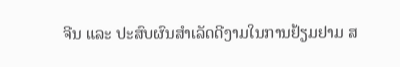ຈີນ ແລະ ປະສົບຜົນສໍາເລັດດີງາມໃນການຢ້ຽມຢາມ ສ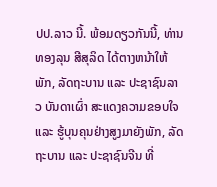ປປ.ລາວ ນີ້. ພ້ອມດຽວກັນນີ້, ທ່ານ ທອງລຸນ ສີສຸລິດ ໄດ້ຕາງຫນ້າໃຫ້ພັກ, ລັດຖະບານ ແລະ ປະຊາຊົນລາວ ບັນດາເຜົ່າ ສະແດງຄວາມຂອບໃຈ ແລະ ຮູ້ບຸນຄຸນຢ່າງສູງມາຍັງພັກ, ລັດຖະບານ ແລະ ປະຊາຊົນຈີນ ທີ່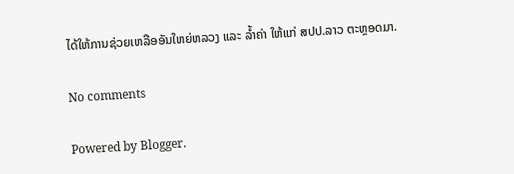ໄດ້ໃຫ້ການຊ່ວຍເຫລືອອັນໃຫຍ່ຫລວງ ແລະ ລໍ້າຄ່າ ໃຫ້ແກ່ ສປປ.ລາວ ຕະຫຼອດມາ.

No comments

Powered by Blogger.